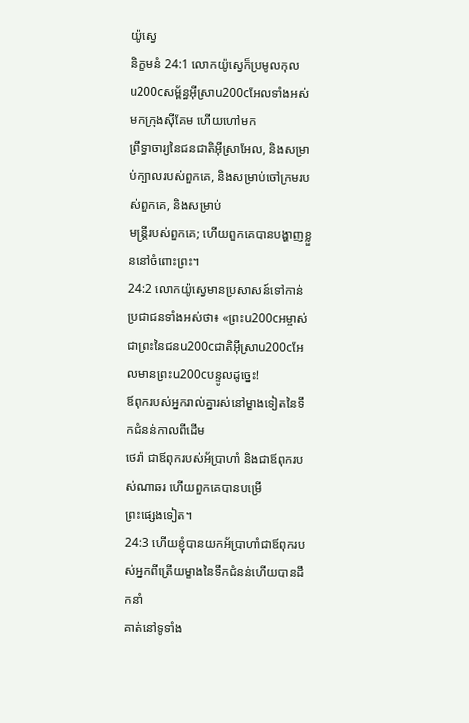យ៉ូស្វេ
និក្ខមនំ 24:1 លោកយ៉ូស្វេក៏ប្រមូលកុលu200cសម្ព័ន្ធអ៊ីស្រាu200cអែលទាំងអស់មកក្រុងស៊ីគែម ហើយហៅមក
ព្រឹទ្ធាចារ្យនៃជនជាតិអ៊ីស្រាអែល, និងសម្រាប់ក្បាលរបស់ពួកគេ, និងសម្រាប់ចៅក្រមរបស់ពួកគេ, និងសម្រាប់
មន្រ្តីរបស់ពួកគេ; ហើយពួកគេបានបង្ហាញខ្លួននៅចំពោះព្រះ។
24:2 លោកយ៉ូស្វេមានប្រសាសន៍ទៅកាន់ប្រជាជនទាំងអស់ថា៖ «ព្រះu200cអម្ចាស់ ជាព្រះនៃជនu200cជាតិអ៊ីស្រាu200cអែលមានព្រះu200cបន្ទូលដូច្នេះ!
ឪពុករបស់អ្នករាល់គ្នារស់នៅម្ខាងទៀតនៃទឹកជំនន់កាលពីដើម
ថេរ៉ា ជាឪពុករបស់អ័ប្រាហាំ និងជាឪពុករបស់ណាឆរ ហើយពួកគេបានបម្រើ
ព្រះផ្សេងទៀត។
24:3 ហើយខ្ញុំបានយកអ័ប្រាហាំជាឪពុករបស់អ្នកពីត្រើយម្ខាងនៃទឹកជំនន់ហើយបានដឹកនាំ
គាត់នៅទូទាំង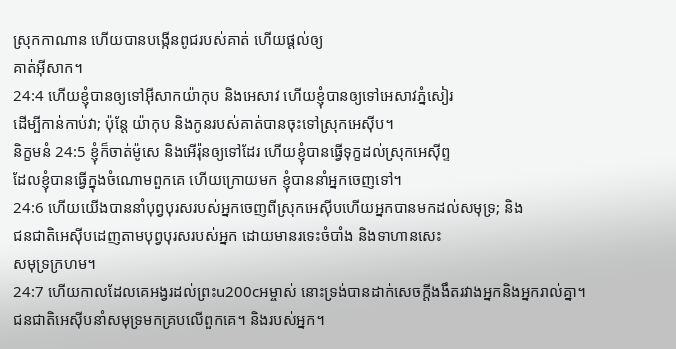ស្រុកកាណាន ហើយបានបង្កើនពូជរបស់គាត់ ហើយផ្តល់ឲ្យ
គាត់អ៊ីសាក។
24:4 ហើយខ្ញុំបានឲ្យទៅអ៊ីសាកយ៉ាកុប និងអេសាវ ហើយខ្ញុំបានឲ្យទៅអេសាវភ្នំសៀរ
ដើម្បីកាន់កាប់វា; ប៉ុន្តែ យ៉ាកុប និងកូនរបស់គាត់បានចុះទៅស្រុកអេស៊ីប។
និក្ខមនំ 24:5 ខ្ញុំក៏ចាត់ម៉ូសេ និងអើរ៉ុនឲ្យទៅដែរ ហើយខ្ញុំបានធ្វើទុក្ខដល់ស្រុកអេស៊ីព្ទ
ដែលខ្ញុំបានធ្វើក្នុងចំណោមពួកគេ ហើយក្រោយមក ខ្ញុំបាននាំអ្នកចេញទៅ។
24:6 ហើយយើងបាននាំបុព្វបុរសរបស់អ្នកចេញពីស្រុកអេស៊ីបហើយអ្នកបានមកដល់សមុទ្រ; និង
ជនជាតិអេស៊ីបដេញតាមបុព្វបុរសរបស់អ្នក ដោយមានរទេះចំបាំង និងទាហានសេះ
សមុទ្រក្រហម។
24:7 ហើយកាលដែលគេអង្វរដល់ព្រះu200cអម្ចាស់ នោះទ្រង់បានដាក់សេចក្ដីងងឹតរវាងអ្នកនិងអ្នករាល់គ្នា។
ជនជាតិអេស៊ីបនាំសមុទ្រមកគ្របលើពួកគេ។ និងរបស់អ្នក។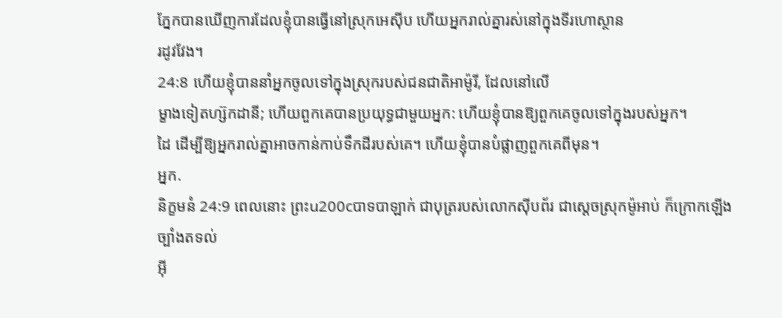ភ្នែកបានឃើញការដែលខ្ញុំបានធ្វើនៅស្រុកអេស៊ីប ហើយអ្នករាល់គ្នារស់នៅក្នុងទីរហោស្ថាន
រដូវវែង។
24:8 ហើយខ្ញុំបាននាំអ្នកចូលទៅក្នុងស្រុករបស់ជនជាតិអាម៉ូរី, ដែលនៅលើ
ម្ខាងទៀតហ្ស៊កដានី; ហើយពួកគេបានប្រយុទ្ធជាមួយអ្នក: ហើយខ្ញុំបានឱ្យពួកគេចូលទៅក្នុងរបស់អ្នក។
ដៃ ដើម្បីឱ្យអ្នករាល់គ្នាអាចកាន់កាប់ទឹកដីរបស់គេ។ ហើយខ្ញុំបានបំផ្លាញពួកគេពីមុន។
អ្នក.
និក្ខមនំ 24:9 ពេលនោះ ព្រះu200cបាទបាឡាក់ ជាបុត្ររបស់លោកស៊ីបព័រ ជាស្ដេចស្រុកម៉ូអាប់ ក៏ក្រោកឡើងច្បាំងតទល់
អ៊ី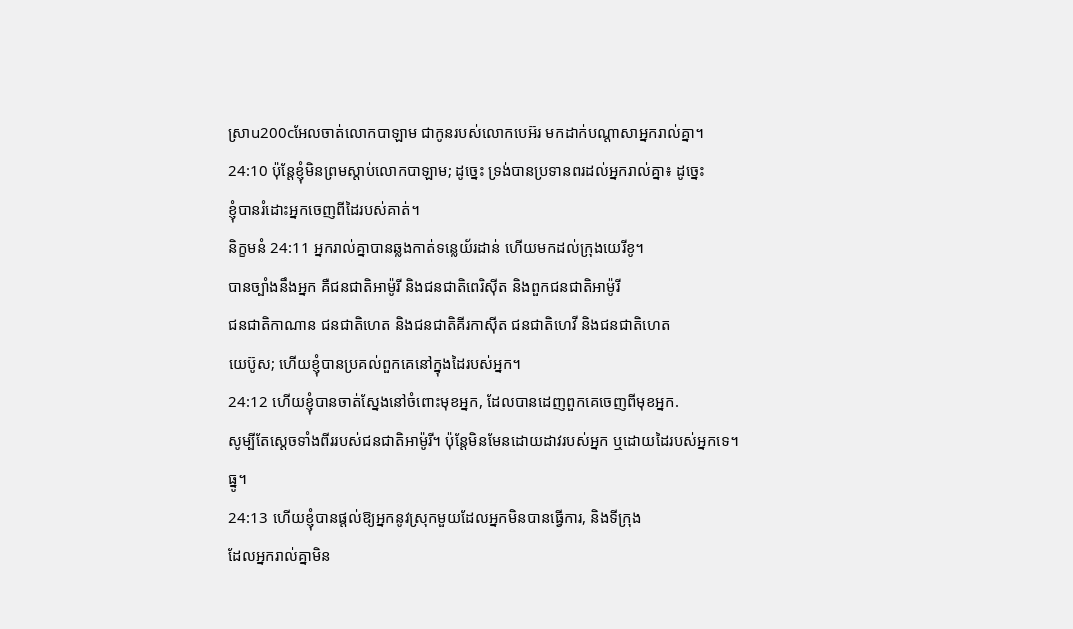ស្រាu200cអែលចាត់លោកបាឡាម ជាកូនរបស់លោកបេអ៊រ មកដាក់បណ្ដាសាអ្នករាល់គ្នា។
24:10 ប៉ុន្តែខ្ញុំមិនព្រមស្តាប់លោកបាឡាម; ដូច្នេះ ទ្រង់បានប្រទានពរដល់អ្នករាល់គ្នា៖ ដូច្នេះ
ខ្ញុំបានរំដោះអ្នកចេញពីដៃរបស់គាត់។
និក្ខមនំ 24:11 អ្នករាល់គ្នាបានឆ្លងកាត់ទន្លេយ័រដាន់ ហើយមកដល់ក្រុងយេរីខូ។
បានច្បាំងនឹងអ្នក គឺជនជាតិអាម៉ូរី និងជនជាតិពេរិស៊ីត និងពួកជនជាតិអាម៉ូរី
ជនជាតិកាណាន ជនជាតិហេត និងជនជាតិគីរកាស៊ីត ជនជាតិហេវី និងជនជាតិហេត
យេប៊ូស; ហើយខ្ញុំបានប្រគល់ពួកគេនៅក្នុងដៃរបស់អ្នក។
24:12 ហើយខ្ញុំបានចាត់ស្នែងនៅចំពោះមុខអ្នក, ដែលបានដេញពួកគេចេញពីមុខអ្នក.
សូម្បីតែស្ដេចទាំងពីររបស់ជនជាតិអាម៉ូរី។ ប៉ុន្តែមិនមែនដោយដាវរបស់អ្នក ឬដោយដៃរបស់អ្នកទេ។
ធ្នូ។
24:13 ហើយខ្ញុំបានផ្តល់ឱ្យអ្នកនូវស្រុកមួយដែលអ្នកមិនបានធ្វើការ, និងទីក្រុង
ដែលអ្នករាល់គ្នាមិន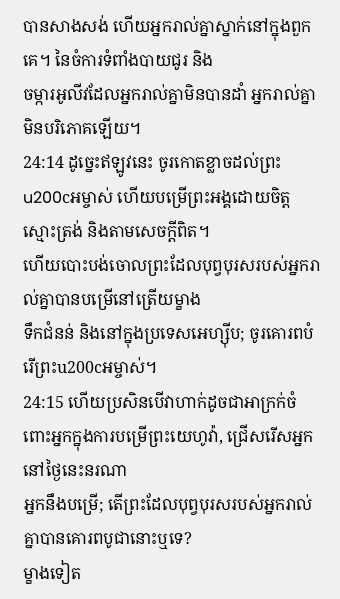បានសាងសង់ ហើយអ្នករាល់គ្នាស្នាក់នៅក្នុងពួកគេ។ នៃចំការទំពាំងបាយជូរ និង
ចម្ការអូលីវដែលអ្នករាល់គ្នាមិនបានដាំ អ្នករាល់គ្នាមិនបរិភោគឡើយ។
24:14 ដូច្នេះឥឡូវនេះ ចូរកោតខ្លាចដល់ព្រះu200cអម្ចាស់ ហើយបម្រើព្រះអង្គដោយចិត្តស្មោះត្រង់ និងតាមសេចក្ដីពិត។
ហើយបោះបង់ចោលព្រះដែលបុព្វបុរសរបស់អ្នករាល់គ្នាបានបម្រើនៅត្រើយម្ខាង
ទឹកជំនន់ និងនៅក្នុងប្រទេសអេហ្ស៊ីប; ចូរគោរពបំរើព្រះu200cអម្ចាស់។
24:15 ហើយប្រសិនបើវាហាក់ដូចជាអាក្រក់ចំពោះអ្នកក្នុងការបម្រើព្រះយេហូវ៉ា, ជ្រើសរើសអ្នកនៅថ្ងៃនេះនរណា
អ្នកនឹងបម្រើ; តើព្រះដែលបុព្វបុរសរបស់អ្នករាល់គ្នាបានគោរពបូជានោះឬទេ?
ម្ខាងទៀត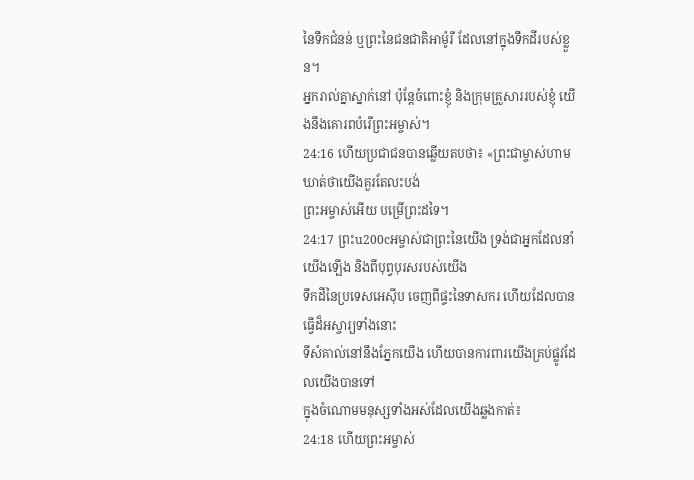នៃទឹកជំនន់ ឬព្រះនៃជនជាតិអាម៉ូរី ដែលនៅក្នុងទឹកដីរបស់ខ្លួន។
អ្នករាល់គ្នាស្នាក់នៅ ប៉ុន្តែចំពោះខ្ញុំ និងក្រុមគ្រួសាររបស់ខ្ញុំ យើងនឹងគោរពបំរើព្រះអម្ចាស់។
24:16 ហើយប្រជាជនបានឆ្លើយតបថា៖ «ព្រះជាម្ចាស់ហាមឃាត់ថាយើងគួរតែលះបង់
ព្រះអម្ចាស់អើយ បម្រើព្រះដទៃ។
24:17 ព្រះu200cអម្ចាស់ជាព្រះនៃយើង ទ្រង់ជាអ្នកដែលនាំយើងឡើង និងពីបុព្វបុរសរបស់យើង
ទឹកដីនៃប្រទេសអេស៊ីប ចេញពីផ្ទះនៃទាសករ ហើយដែលបានធ្វើដ៏អស្ចារ្យទាំងនោះ
ទីសំគាល់នៅនឹងភ្នែកយើង ហើយបានការពារយើងគ្រប់ផ្លូវដែលយើងបានទៅ
ក្នុងចំណោមមនុស្សទាំងអស់ដែលយើងឆ្លងកាត់៖
24:18 ហើយព្រះអម្ចាស់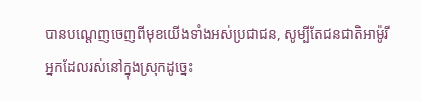បានបណ្តេញចេញពីមុខយើងទាំងអស់ប្រជាជន, សូម្បីតែជនជាតិអាម៉ូរី
អ្នកដែលរស់នៅក្នុងស្រុកដូច្នេះ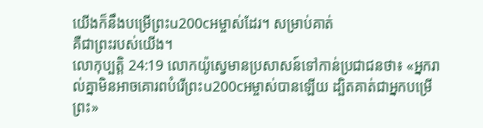យើងក៏នឹងបម្រើព្រះu200cអម្ចាស់ដែរ។ សម្រាប់គាត់
គឺជាព្រះរបស់យើង។
លោកុប្បត្តិ 24:19 លោកយ៉ូស្វេមានប្រសាសន៍ទៅកាន់ប្រជាជនថា៖ «អ្នករាល់គ្នាមិនអាចគោរពបំរើព្រះu200cអម្ចាស់បានឡើយ ដ្បិតគាត់ជាអ្នកបម្រើព្រះ»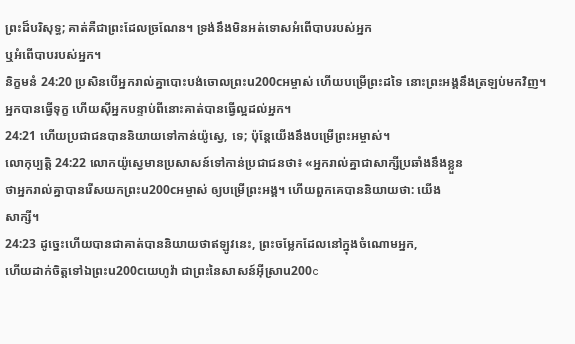ព្រះដ៏បរិសុទ្ធ; គាត់គឺជាព្រះដែលច្រណែន។ ទ្រង់នឹងមិនអត់ទោសអំពើបាបរបស់អ្នក
ឬអំពើបាបរបស់អ្នក។
និក្ខមនំ 24:20 ប្រសិនបើអ្នករាល់គ្នាបោះបង់ចោលព្រះu200cអម្ចាស់ ហើយបម្រើព្រះដទៃ នោះព្រះអង្គនឹងត្រឡប់មកវិញ។
អ្នកបានធ្វើទុក្ខ ហើយស៊ីអ្នកបន្ទាប់ពីនោះគាត់បានធ្វើល្អដល់អ្នក។
24:21 ហើយប្រជាជនបាននិយាយទៅកាន់យ៉ូស្វេ, ទេ; ប៉ុន្តែយើងនឹងបម្រើព្រះអម្ចាស់។
លោកុប្បត្តិ 24:22 លោកយ៉ូស្វេមានប្រសាសន៍ទៅកាន់ប្រជាជនថា៖ «អ្នករាល់គ្នាជាសាក្សីប្រឆាំងនឹងខ្លួន
ថាអ្នករាល់គ្នាបានរើសយកព្រះu200cអម្ចាស់ ឲ្យបម្រើព្រះអង្គ។ ហើយពួកគេបាននិយាយថា: យើង
សាក្សី។
24:23 ដូច្នេះហើយបានជាគាត់បាននិយាយថាឥឡូវនេះ, ព្រះចម្លែកដែលនៅក្នុងចំណោមអ្នក,
ហើយដាក់ចិត្តទៅឯព្រះu200cយេហូវ៉ា ជាព្រះនៃសាសន៍អ៊ីស្រាu200c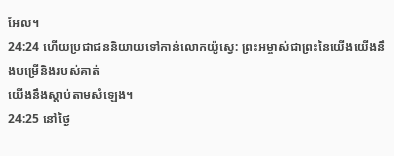អែល។
24:24 ហើយប្រជាជននិយាយទៅកាន់លោកយ៉ូស្វេ: ព្រះអម្ចាស់ជាព្រះនៃយើងយើងនឹងបម្រើនិងរបស់គាត់
យើងនឹងស្តាប់តាមសំឡេង។
24:25 នៅថ្ងៃ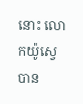នោះ លោកយ៉ូស្វេបាន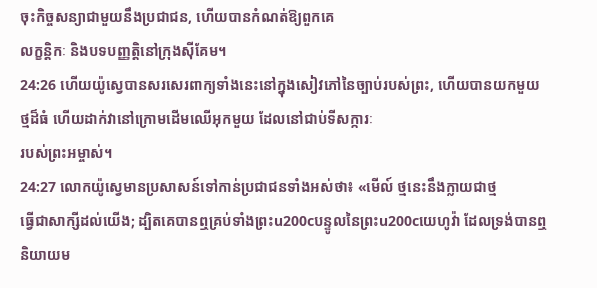ចុះកិច្ចសន្យាជាមួយនឹងប្រជាជន, ហើយបានកំណត់ឱ្យពួកគេ
លក្ខន្តិកៈ និងបទបញ្ញត្តិនៅក្រុងស៊ីគែម។
24:26 ហើយយ៉ូស្វេបានសរសេរពាក្យទាំងនេះនៅក្នុងសៀវភៅនៃច្បាប់របស់ព្រះ, ហើយបានយកមួយ
ថ្មដ៏ធំ ហើយដាក់វានៅក្រោមដើមឈើអុកមួយ ដែលនៅជាប់ទីសក្ការៈ
របស់ព្រះអម្ចាស់។
24:27 លោកយ៉ូស្វេមានប្រសាសន៍ទៅកាន់ប្រជាជនទាំងអស់ថា៖ «មើល៍ ថ្មនេះនឹងក្លាយជាថ្ម
ធ្វើជាសាក្សីដល់យើង; ដ្បិតគេបានឮគ្រប់ទាំងព្រះu200cបន្ទូលនៃព្រះu200cយេហូវ៉ា ដែលទ្រង់បានឮ
និយាយម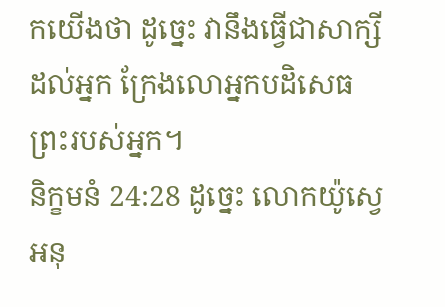កយើងថា ដូច្នេះ វានឹងធ្វើជាសាក្សីដល់អ្នក ក្រែងលោអ្នកបដិសេធ
ព្រះរបស់អ្នក។
និក្ខមនំ 24:28 ដូច្នេះ លោកយ៉ូស្វេអនុ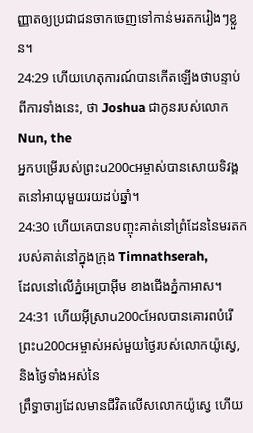ញ្ញាតឲ្យប្រជាជនចាកចេញទៅកាន់មរតករៀងៗខ្លួន។
24:29 ហើយហេតុការណ៍បានកើតឡើងថាបន្ទាប់ពីការទាំងនេះ, ថា Joshua ជាកូនរបស់លោក Nun, the
អ្នកបម្រើរបស់ព្រះu200cអម្ចាស់បានសោយទិវង្គតនៅអាយុមួយរយដប់ឆ្នាំ។
24:30 ហើយគេបានបញ្ចុះគាត់នៅព្រំដែននៃមរតករបស់គាត់នៅក្នុងក្រុង Timnathserah,
ដែលនៅលើភ្នំអេប្រាអ៊ីម ខាងជើងភ្នំកាអាស។
24:31 ហើយអ៊ីស្រាu200cអែលបានគោរពបំរើព្រះu200cអម្ចាស់អស់មួយថ្ងៃរបស់លោកយ៉ូស្វេ, និងថ្ងៃទាំងអស់នៃ
ព្រឹទ្ធាចារ្យដែលមានជីវិតលើសលោកយ៉ូស្វេ ហើយ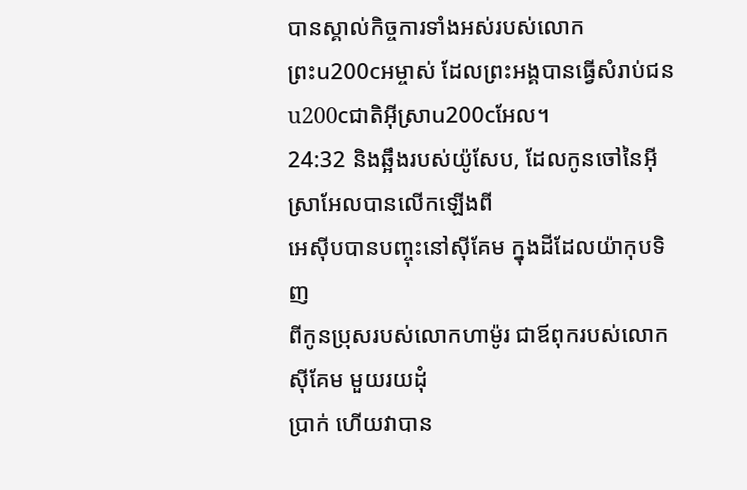បានស្គាល់កិច្ចការទាំងអស់របស់លោក
ព្រះu200cអម្ចាស់ ដែលព្រះអង្គបានធ្វើសំរាប់ជនu200cជាតិអ៊ីស្រាu200cអែល។
24:32 និងឆ្អឹងរបស់យ៉ូសែប, ដែលកូនចៅនៃអ៊ីស្រាអែលបានលើកឡើងពី
អេស៊ីបបានបញ្ចុះនៅស៊ីគែម ក្នុងដីដែលយ៉ាកុបទិញ
ពីកូនប្រុសរបស់លោកហាម៉ូរ ជាឪពុករបស់លោកស៊ីគែម មួយរយដុំ
ប្រាក់ ហើយវាបាន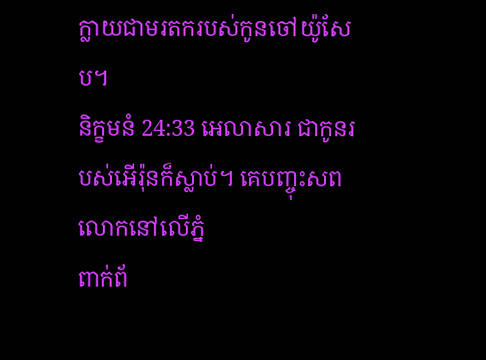ក្លាយជាមរតករបស់កូនចៅយ៉ូសែប។
និក្ខមនំ 24:33 អេលាសារ ជាកូនរបស់អើរ៉ុនក៏ស្លាប់។ គេបញ្ចុះសពលោកនៅលើភ្នំ
ពាក់ព័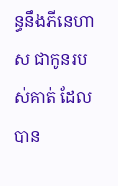ន្ធនឹងភីនេហាស ជាកូនរបស់គាត់ ដែលបាន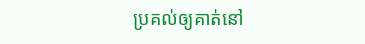ប្រគល់ឲ្យគាត់នៅ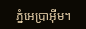ភ្នំអេប្រាអ៊ីម។